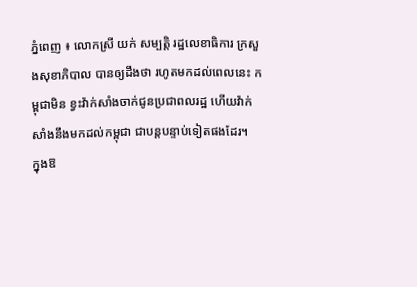ភ្នំពេញ ៖ លោកស្រី យក់ សម្បត្តិ រដ្ឋលេខាធិការ ក្រសួងសុខាភិបាល បានឲ្យដឹងថា រហូតមកដល់ពេលនេះ កម្ពុជាមិន ខ្វះវ៉ាក់សាំងចាក់ជូនប្រជាពលរដ្ឋ ហើយវ៉ាក់សាំងនឹងមកដល់កម្ពុជា ជាបន្ដបន្ទាប់ទៀតផងដែរ។
ក្នុងឱ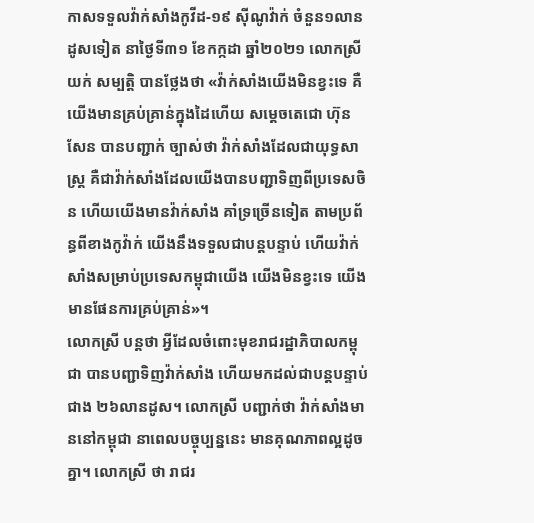កាសទទួលវ៉ាក់សាំងកូវីដ-១៩ ស៊ីណូវ៉ាក់ ចំនួន១លានដូសទៀត នាថ្ងៃទី៣១ ខែកក្កដា ឆ្នាំ២០២១ លោកស្រី យក់ សម្បត្តិ បានថ្លែងថា «វ៉ាក់សាំងយើងមិនខ្វះទេ គឺយើងមានគ្រប់គ្រាន់ក្នុងដៃហើយ សម្ដេចតេជោ ហ៊ុន សែន បានបញ្ជាក់ ច្បាស់ថា វ៉ាក់សាំងដែលជាយុទ្ធសាស្ដ្រ គឺជាវ៉ាក់សាំងដែលយើងបានបញ្ជាទិញពីប្រទេសចិន ហើយយើងមានវ៉ាក់សាំង គាំទ្រច្រើនទៀត តាមប្រព័ន្ធពីខាងកូវ៉ាក់ យើងនឹងទទួលជាបន្ដបន្ទាប់ ហើយវ៉ាក់សាំងសម្រាប់ប្រទេសកម្ពុជាយើង យើងមិនខ្វះទេ យើងមានផែនការគ្រប់គ្រាន់»។
លោកស្រី បន្ដថា អ្វីដែលចំពោះមុខរាជរដ្ឋាភិបាលកម្ពុជា បានបញ្ជាទិញវ៉ាក់សាំង ហើយមកដល់ជាបន្ដបន្ទាប់ ជាង ២៦លានដូស។ លោកស្រី បញ្ជាក់ថា វ៉ាក់សាំងមាននៅកម្ពុជា នាពេលបច្ចុប្បន្ននេះ មានគុណភាពល្អដូចគ្នា។ លោកស្រី ថា រាជរ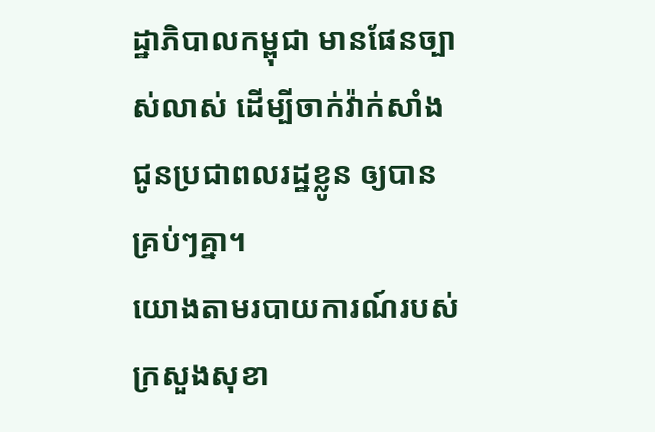ដ្ឋាភិបាលកម្ពុជា មានផែនច្បាស់លាស់ ដើម្បីចាក់វ៉ាក់សាំងជូនប្រជាពលរដ្ឋខ្លូន ឲ្យបានគ្រប់ៗគ្នា។
យោងតាមរបាយការណ៍របស់ ក្រសួងសុខា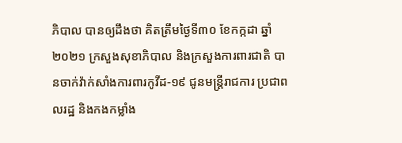ភិបាល បានឲ្យដឹងថា គិតត្រឹមថ្ងៃទី៣០ ខែកក្កដា ឆ្នាំ២០២១ ក្រសួងសុខាភិបាល និងក្រសួងការពារជាតិ បានចាក់វ៉ាក់សាំងការពារកូវីដ-១៩ ជូនមន្រ្តីរាជការ ប្រជាពលរដ្ឋ និងកងកម្លាំង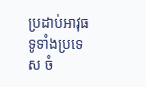ប្រដាប់អាវុធ ទូទាំងប្រទេស ចំ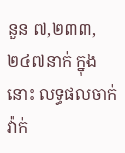នួន ៧,២៣៣,២៤៧នាក់ ក្នុងនោះ លទ្ធផលចាក់វ៉ាក់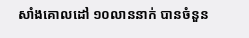សាំងគោលដៅ ១០លាននាក់ បានចំនួន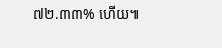៧២.៣៣% ហើយ៕